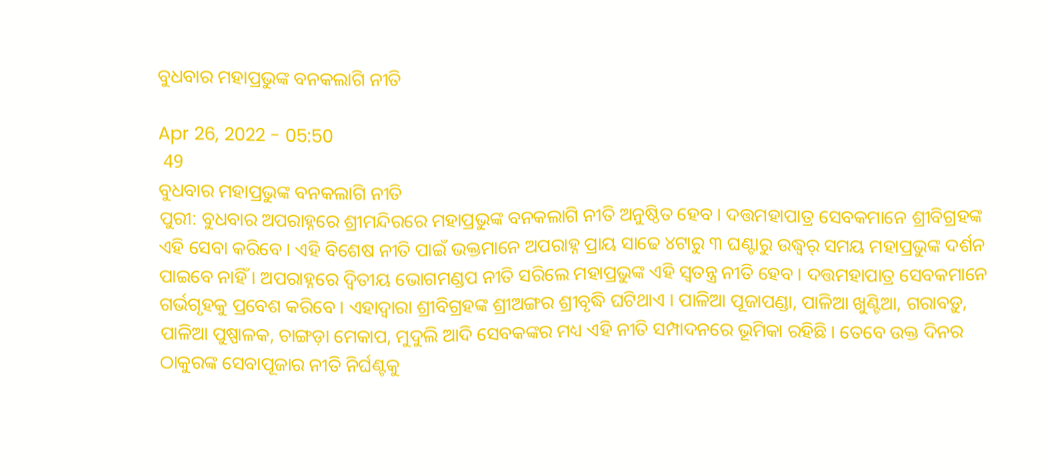ବୁଧବାର ମହାପ୍ରଭୁଙ୍କ ବନକଲାଗି ନୀତି

Apr 26, 2022 - 05:50
 49
ବୁଧବାର ମହାପ୍ରଭୁଙ୍କ ବନକଲାଗି ନୀତି
ପୁରୀ: ବୁଧବାର ଅପରାହ୍ନରେ ଶ୍ରୀମନ୍ଦିରରେ ମହାପ୍ରଭୁଙ୍କ ବନକଲାଗି ନୀତି ଅନୁଷ୍ଠିତ ହେବ । ଦତ୍ତମହାପାତ୍ର ସେବକମାନେ ଶ୍ରୀବିଗ୍ରହଙ୍କ ଏହି ସେବା କରିବେ । ଏହି ବିଶେଷ ନୀତି ପାଇଁ ଭକ୍ତମାନେ ଅପରାହ୍ନ ପ୍ରାୟ ସାଢେ ୪ଟାରୁ ୩ ଘଣ୍ଟାରୁ ଉଦ୍ଧ୍ୱର୍ ସମୟ ମହାପ୍ରଭୁଙ୍କ ଦର୍ଶନ ପାଇବେ ନାହିଁ । ଅପରାହ୍ନରେ ଦ୍ୱିତୀୟ ଭୋଗମଣ୍ଡପ ନୀତି ସରିଲେ ମହାପ୍ରଭୁଙ୍କ ଏହି ସ୍ୱତନ୍ତ୍ର ନୀତି ହେବ । ଦତ୍ତମହାପାତ୍ର ସେବକମାନେ ଗର୍ଭଗୃହକୁ ପ୍ରବେଶ କରିବେ । ଏହାଦ୍ୱାରା ଶ୍ରୀବିଗ୍ରହଙ୍କ ଶ୍ରୀଅଙ୍ଗର ଶ୍ରୀବୃଦ୍ଧି ଘଟିଥାଏ । ପାଳିଆ ପୂଜାପଣ୍ଡା, ପାଳିଆ ଖୁଣ୍ଟିଆ, ଗରାବଡ଼ୁ, ପାଳିଆ ପୁଷ୍ପାଳକ, ଚାଙ୍ଗଡ଼ା ମେକାପ, ମୁଦୁଲି ଆଦି ସେବକଙ୍କର ମଧ୍ୟ ଏହି ନୀତି ସମ୍ପାଦନରେ ଭୂମିକା ରହିଛି । ତେବେ ଉକ୍ତ ଦିନର ଠାକୁରଙ୍କ ସେବାପୂଜାର ନୀତି ନିର୍ଘଣ୍ଟକୁ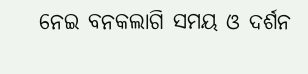ନେଇ ବନକଲାଗି ସମୟ ଓ ଦର୍ଶନ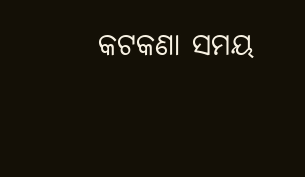କଟକଣା ସମୟ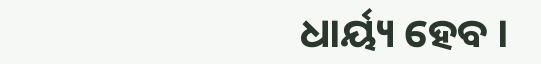ଧାର୍ୟ୍ୟ ହେବ ।